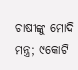ଚାଷୀଙ୍କୁ ମୋଦି ମନ୍ତ୍ର; ୯କୋଟି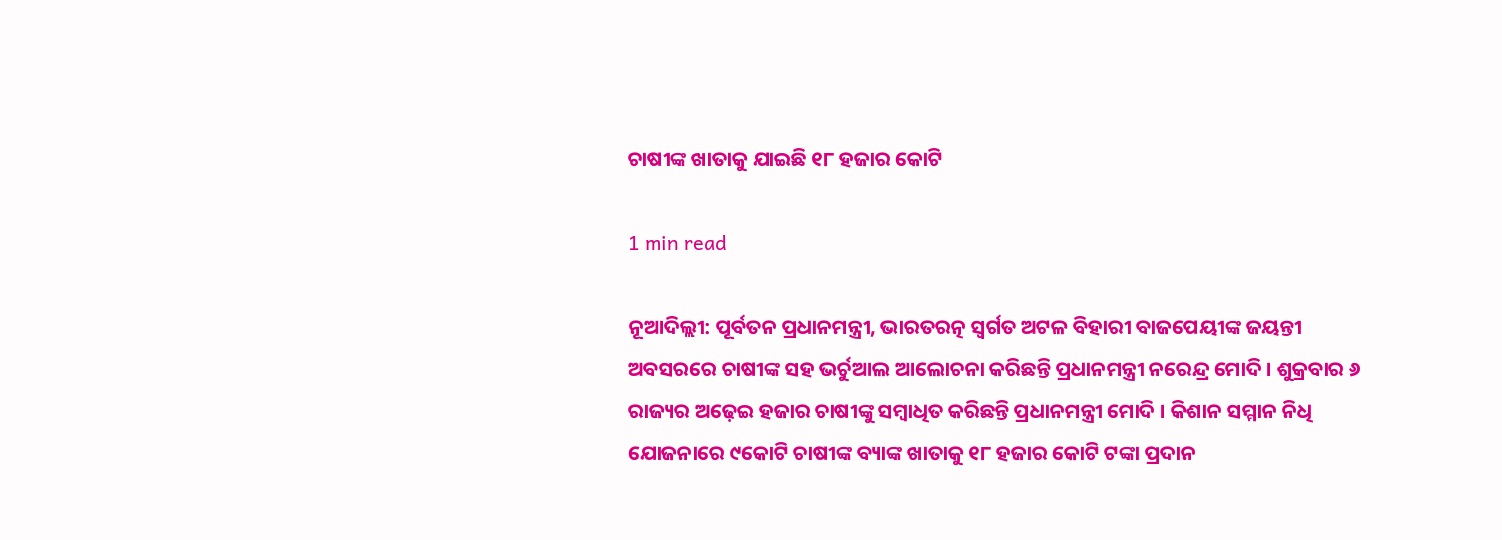ଚାଷୀଙ୍କ ଖାତାକୁ ଯାଇଛି ୧୮ ହଜାର କୋଟି

1 min read

ନୂଆଦିଲ୍ଲୀ: ପୂର୍ବତନ ପ୍ରଧାନମନ୍ତ୍ରୀ, ଭାରତରତ୍ନ ସ୍ୱର୍ଗତ ଅଟଳ ବିହାରୀ ବାଜପେୟୀଙ୍କ ଜୟନ୍ତୀ ଅବସରରେ ଚାଷୀଙ୍କ ସହ ଭର୍ଚୁଆଲ ଆଲୋଚନା କରିଛନ୍ତି ପ୍ରଧାନମନ୍ତ୍ରୀ ନରେନ୍ଦ୍ର ମୋଦି । ଶୁକ୍ରବାର ୬ ରାଜ୍ୟର ଅଢ଼େଇ ହଜାର ଚାଷୀଙ୍କୁ ସମ୍ବାଧିତ କରିଛନ୍ତି ପ୍ରଧାନମନ୍ତ୍ରୀ ମୋଦି । କିଶାନ ସମ୍ମାନ ନିଧି ଯୋଜନାରେ ୯କୋଟି ଚାଷୀଙ୍କ ବ୍ୟାଙ୍କ ଖାତାକୁ ୧୮ ହଜାର କୋଟି ଟଙ୍କା ପ୍ରଦାନ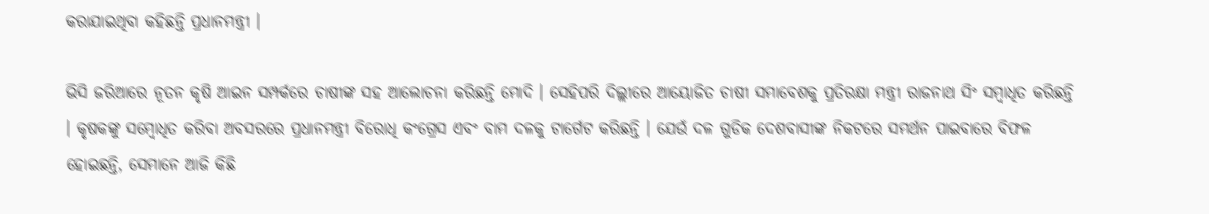କରାଯାଇଥିବା କହିଛନ୍ତି ପ୍ରଧାନମନ୍ତ୍ରୀ ।

ଭିସି ଜରିଆରେ ନୂତନ କୃଷି ଆଇନ ସମ୍ପର୍କରେ ଚାଷୀଙ୍କ ସହ ଆଲୋଚନା କରିଛନ୍ତି ମୋଦି । ସେହିପରି ଦିଲ୍ଲୀରେ ଆୟୋଜିତ ଚାଷୀ ସମାବେଶକୁ ପ୍ରତିରକ୍ଷା ମନ୍ତ୍ରୀ ରାଜନାଥ ସିଂ ସମ୍ବାଧିତ କରିଛନ୍ତି । କୃଷକଙ୍କୁ ସମ୍ବୋଧିତ କରିବା ଅବସରରେ ପ୍ରଧାନମନ୍ତ୍ରୀ ବିରୋଧି କଂଗ୍ରେସ ଏବଂ ବାମ ଦଳକୁ ଟାର୍ଗେଟ କରିଛନ୍ତି । ଯେଉଁ ଦଳ ଗୁଡିକ ଦେଶବାସୀଙ୍କ ନିକଟରେ ସମର୍ଥନ ପାଇବାରେ ବିଫଳ ହୋଇଛନ୍ତି, ସେମାନେ ଆଜି କିଛି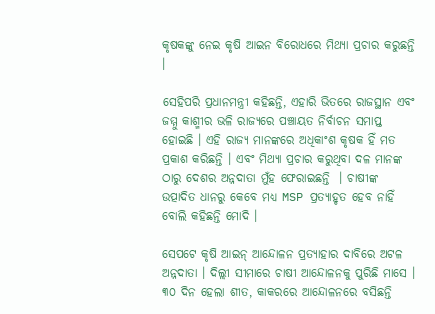କୃଷକଙ୍କୁ ନେଇ କୃଷି ଆଇନ ବିରୋଧରେ ମିଥ୍ୟା ପ୍ରଚାର କରୁଛନ୍ତି ।

ସେହିପରି ପ୍ରଧାନମନ୍ତ୍ରୀ କହିଛନ୍ତି, ଏହାରି ଭିତରେ ରାଜସ୍ଥାନ ଏବଂ ଜମ୍ମୁ କାଶ୍ମୀର ଭଳି ରାଜ୍ୟରେ ପଞ୍ଚାୟତ ନିର୍ବାଚନ ସମାପ୍ତ ହୋଇଛି । ଏହି ରାଜ୍ୟ ମାନଙ୍କରେ ଅଧିକାଂଶ କୃଷକ ହିଁ ମତ ପ୍ରକାଶ କରିଛନ୍ତି । ଏବଂ ମିଥ୍ୟା ପ୍ରଚାର କରୁଥିବା ଦଳ ମାନଙ୍କ ଠାରୁ ଦେଶର ଅନ୍ନଦାତା ମୁଁହ ଫେରାଇଛନ୍ତି  । ଚାଷୀଙ୍କ ଉତ୍ପାଦିତ ଧାନରୁ କେବେ ମଧ୍ୟ MSP ପ୍ରତ୍ୟାହୃତ ହେବ ନାହିଁ ବୋଲି କହିଛନ୍ତି ମୋଦି ।

ସେପଟେ କୃଷି ଆଇନ୍ ଆନ୍ଦୋଳନ ପ୍ରତ୍ୟାହାର ଦାବିରେ ଅଟଳ ଅନ୍ନଦାତା । ଦିଲ୍ଲୀ ସୀମାରେ ଚାଷୀ ଆନ୍ଦୋଳନକୁ ପୁରିଛି ମାସେ । ୩୦ ଦିନ ହେଲା ଶୀତ, କାକରରେ ଆନ୍ଦୋଳନରେ ବସିଛନ୍ତି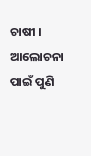ଚାଷୀ । ଆଲୋଚନା ପାଇଁ ପୁଣି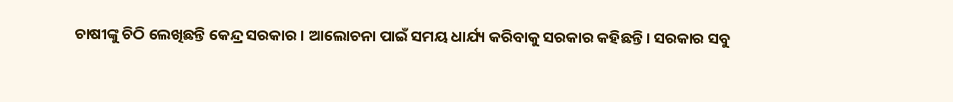ଚାଷୀଙ୍କୁ ଚିଠି ଲେଖିଛନ୍ତି କେନ୍ଦ୍ର ସରକାର । ଆଲୋଚନା ପାଇଁ ସମୟ ଧାର୍ଯ୍ୟ କରିବାକୁ ସରକାର କହିଛନ୍ତି। ସରକାର ସବୁ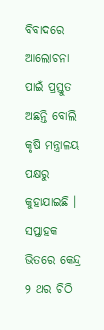ବିବାଦରେ ଆଲୋଚନା ପାଇଁ ପ୍ରସ୍ତୁତ ଅଛନ୍ତି ବୋଲି କୃଷି ମନ୍ତ୍ରାଳୟ ପକ୍ଷରୁ କୁହାଯାଇଛି । ସପ୍ତାହକ ଭିତରେ କେନ୍ଦ୍ର ୨ ଥର ଚିଠି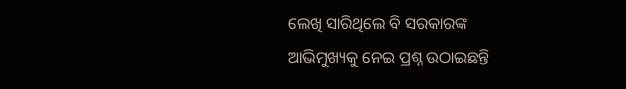ଲେଖି ସାରିଥିଲେ ବି ସରକାରଙ୍କ ଆଭିମୁଖ୍ୟକୁ ନେଇ ପ୍ରଶ୍ନ ଉଠାଇଛନ୍ତି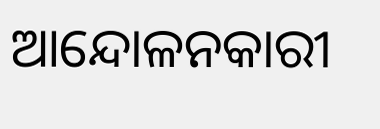ଆନ୍ଦୋଳନକାରୀ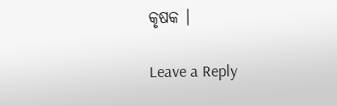କୃଷକ ।

Leave a Reply